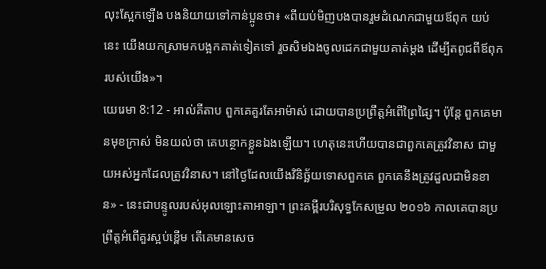លុះស្អែកឡើង បងនិយាយទៅកាន់ប្អូនថា៖ «ពីយប់មិញបងបានរួមដំណេកជាមួយឪពុក យប់នេះ យើងយកស្រាមកបង្អកគាត់ទៀតទៅ រួចសិមឯងចូលដេកជាមួយគាត់ម្តង ដើម្បីតពូជពីឪពុករបស់យើង»។
យេរេមា 8:12 - អាល់គីតាប ពួកគេគួរតែអាម៉ាស់ ដោយបានប្រព្រឹត្តអំពើព្រៃផ្សៃ។ ប៉ុន្តែ ពួកគេមានមុខក្រាស់ មិនយល់ថា គេបន្ថោកខ្លួនឯងឡើយ។ ហេតុនេះហើយបានជាពួកគេត្រូវវិនាស ជាមួយអស់អ្នកដែលត្រូវវិនាស។ នៅថ្ងៃដែលយើងវិនិច្ឆ័យទោសពួកគេ ពួកគេនឹងត្រូវដួលជាមិនខាន» - នេះជាបន្ទូលរបស់អុលឡោះតាអាឡា។ ព្រះគម្ពីរបរិសុទ្ធកែសម្រួល ២០១៦ កាលគេបានប្រព្រឹត្តអំពើគួរស្អប់ខ្ពើម តើគេមានសេច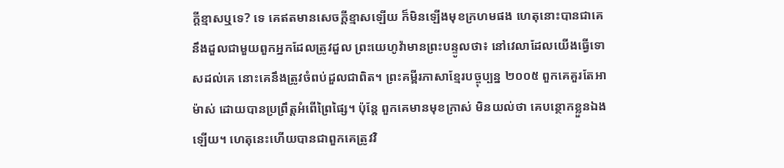ក្ដីខ្មាសឬទេ? ទេ គេឥតមានសេចក្ដីខ្មាសឡើយ ក៏មិនឡើងមុខក្រហមផង ហេតុនោះបានជាគេនឹងដួលជាមួយពួកអ្នកដែលត្រូវដួល ព្រះយេហូវ៉ាមានព្រះបន្ទូលថា៖ នៅវេលាដែលយើងធ្វើទោសដល់គេ នោះគេនឹងត្រូវចំពប់ដួលជាពិត។ ព្រះគម្ពីរភាសាខ្មែរបច្ចុប្បន្ន ២០០៥ ពួកគេគួរតែអាម៉ាស់ ដោយបានប្រព្រឹត្តអំពើព្រៃផ្សៃ។ ប៉ុន្តែ ពួកគេមានមុខក្រាស់ មិនយល់ថា គេបន្ថោកខ្លួនឯងឡើយ។ ហេតុនេះហើយបានជាពួកគេត្រូវវិ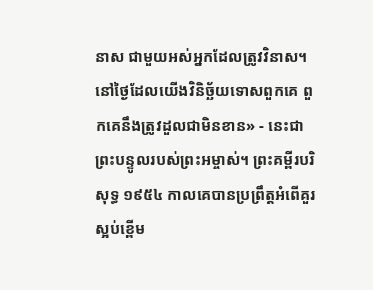នាស ជាមួយអស់អ្នកដែលត្រូវវិនាស។ នៅថ្ងៃដែលយើងវិនិច្ឆ័យទោសពួកគេ ពួកគេនឹងត្រូវដួលជាមិនខាន» - នេះជាព្រះបន្ទូលរបស់ព្រះអម្ចាស់។ ព្រះគម្ពីរបរិសុទ្ធ ១៩៥៤ កាលគេបានប្រព្រឹត្តអំពើគួរស្អប់ខ្ពើម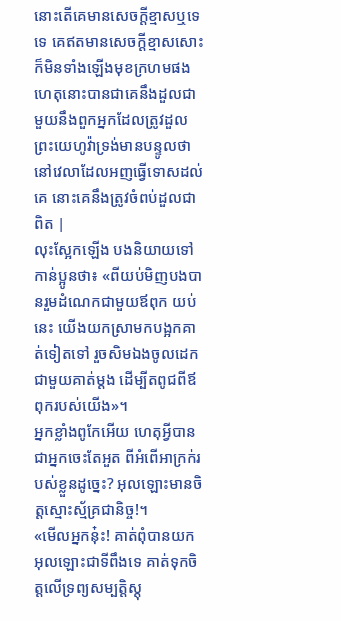នោះតើគេមានសេចក្ដីខ្មាសឬទេ ទេ គេឥតមានសេចក្ដីខ្មាសសោះ ក៏មិនទាំងឡើងមុខក្រហមផង ហេតុនោះបានជាគេនឹងដួលជាមួយនឹងពួកអ្នកដែលត្រូវដួល ព្រះយេហូវ៉ាទ្រង់មានបន្ទូលថា នៅវេលាដែលអញធ្វើទោសដល់គេ នោះគេនឹងត្រូវចំពប់ដួលជាពិត |
លុះស្អែកឡើង បងនិយាយទៅកាន់ប្អូនថា៖ «ពីយប់មិញបងបានរួមដំណេកជាមួយឪពុក យប់នេះ យើងយកស្រាមកបង្អកគាត់ទៀតទៅ រួចសិមឯងចូលដេកជាមួយគាត់ម្តង ដើម្បីតពូជពីឪពុករបស់យើង»។
អ្នកខ្លាំងពូកែអើយ ហេតុអ្វីបានជាអ្នកចេះតែអួត ពីអំពើអាក្រក់របស់ខ្លួនដូច្នេះ? អុលឡោះមានចិត្តស្មោះស្ម័គ្រជានិច្ច!។
«មើលអ្នកនុ៎ះ! គាត់ពុំបានយកអុលឡោះជាទីពឹងទេ គាត់ទុកចិត្តលើទ្រព្យសម្បត្តិស្តុ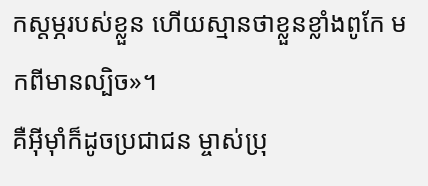កស្តម្ភរបស់ខ្លួន ហើយស្មានថាខ្លួនខ្លាំងពូកែ មកពីមានល្បិច»។
គឺអ៊ីមុាំក៏ដូចប្រជាជន ម្ចាស់ប្រុ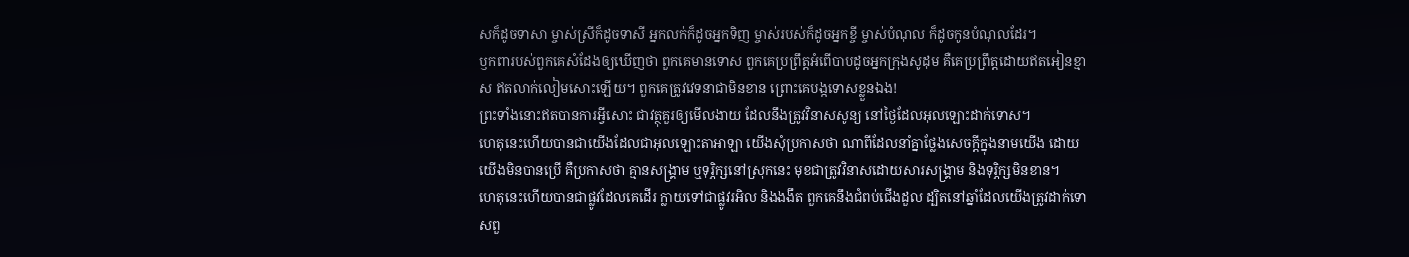សក៏ដូចទាសា ម្ចាស់ស្រីក៏ដូចទាសី អ្នកលក់ក៏ដូចអ្នកទិញ ម្ចាស់របស់ក៏ដូចអ្នកខ្ចី ម្ចាស់បំណុល ក៏ដូចកូនបំណុលដែរ។
ឫកពារបស់ពួកគេសំដែងឲ្យឃើញថា ពួកគេមានទោស ពួកគេប្រព្រឹត្តអំពើបាបដូចអ្នកក្រុងសូដុម គឺគេប្រព្រឹត្តដោយឥតអៀនខ្មាស ឥតលាក់លៀមសោះឡើយ។ ពួកគេត្រូវវេទនាជាមិនខាន ព្រោះគេបង្កទោសខ្លួនឯង!
ព្រះទាំងនោះឥតបានការអ្វីសោះ ជាវត្ថុគួរឲ្យមើលងាយ ដែលនឹងត្រូវវិនាសសូន្យ នៅថ្ងៃដែលអុលឡោះដាក់ទោស។
ហេតុនេះហើយបានជាយើងដែលជាអុលឡោះតាអាឡា យើងសុំប្រកាសថា ណាពីដែលនាំគ្នាថ្លែងសេចក្ដីក្នុងនាមយើង ដោយយើងមិនបានប្រើ គឺប្រកាសថា គ្មានសង្គ្រាម ឬទុរ្ភិក្សនៅស្រុកនេះ មុខជាត្រូវវិនាសដោយសារសង្គ្រាម និងទុរ្ភិក្សមិនខាន។
ហេតុនេះហើយបានជាផ្លូវដែលគេដើរ ក្លាយទៅជាផ្លូវរអិល និងងងឹត ពួកគេនឹងជំពប់ជើងដួល ដ្បិតនៅឆ្នាំដែលយើងត្រូវដាក់ទោសពួ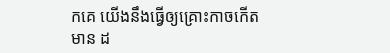កគេ យើងនឹងធ្វើឲ្យគ្រោះកាចកើតមាន ដ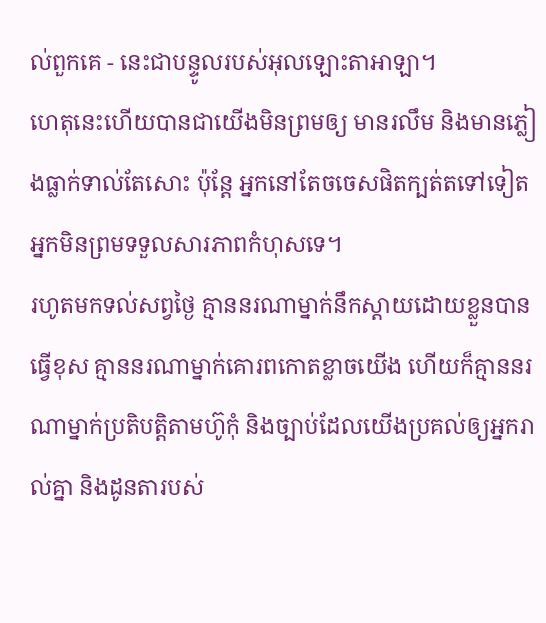ល់ពួកគេ - នេះជាបន្ទូលរបស់អុលឡោះតាអាឡា។
ហេតុនេះហើយបានជាយើងមិនព្រមឲ្យ មានរលឹម និងមានភ្លៀងធ្លាក់ទាល់តែសោះ ប៉ុន្តែ អ្នកនៅតែចចេសផិតក្បត់តទៅទៀត អ្នកមិនព្រមទទួលសារភាពកំហុសទេ។
រហូតមកទល់សព្វថ្ងៃ គ្មាននរណាម្នាក់នឹកស្ដាយដោយខ្លួនបានធ្វើខុស គ្មាននរណាម្នាក់គោរពកោតខ្លាចយើង ហើយក៏គ្មាននរណាម្នាក់ប្រតិបត្តិតាមហ៊ូកុំ និងច្បាប់ដែលយើងប្រគល់ឲ្យអ្នករាល់គ្នា និងដូនតារបស់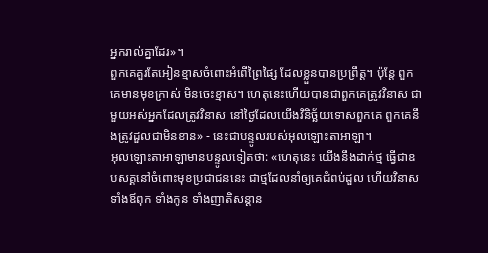អ្នករាល់គ្នាដែរ»។
ពួកគេគួរតែអៀនខ្មាសចំពោះអំពើព្រៃផ្សៃ ដែលខ្លួនបានប្រព្រឹត្ត។ ប៉ុន្តែ ពួកគេមានមុខក្រាស់ មិនចេះខ្មាស។ ហេតុនេះហើយបានជាពួកគេត្រូវវិនាស ជាមួយអស់អ្នកដែលត្រូវវិនាស នៅថ្ងៃដែលយើងវិនិច្ឆ័យទោសពួកគេ ពួកគេនឹងត្រូវដួលជាមិនខាន» - នេះជាបន្ទូលរបស់អុលឡោះតាអាឡា។
អុលឡោះតាអាឡាមានបន្ទូលទៀតថា: «ហេតុនេះ យើងនឹងដាក់ថ្ម ធ្វើជាឧបសគ្គនៅចំពោះមុខប្រជាជននេះ ជាថ្មដែលនាំឲ្យគេជំពប់ដួល ហើយវិនាសទាំងឪពុក ទាំងកូន ទាំងញាតិសន្ដាន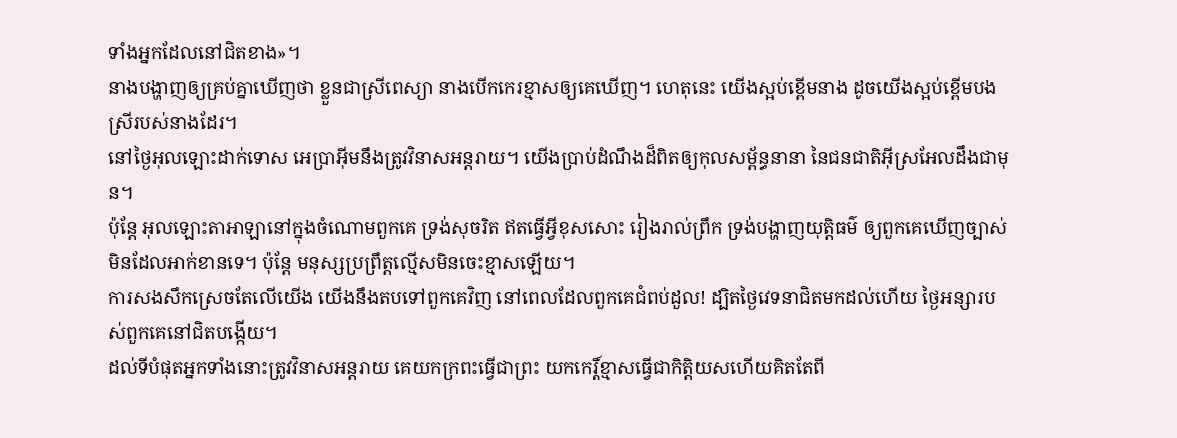ទាំងអ្នកដែលនៅជិតខាង»។
នាងបង្ហាញឲ្យគ្រប់គ្នាឃើញថា ខ្លួនជាស្រីពេស្យា នាងបើកកេរខ្មាសឲ្យគេឃើញ។ ហេតុនេះ យើងស្អប់ខ្ពើមនាង ដូចយើងស្អប់ខ្ពើមបងស្រីរបស់នាងដែរ។
នៅថ្ងៃអុលឡោះដាក់ទោស អេប្រាអ៊ីមនឹងត្រូវវិនាសអន្តរាយ។ យើងប្រាប់ដំណឹងដ៏ពិតឲ្យកុលសម្ព័ន្ធនានា នៃជនជាតិអ៊ីស្រអែលដឹងជាមុន។
ប៉ុន្តែ អុលឡោះតាអាឡានៅក្នុងចំណោមពួកគេ ទ្រង់សុចរិត ឥតធ្វើអ្វីខុសសោះ រៀងរាល់ព្រឹក ទ្រង់បង្ហាញយុត្តិធម៌ ឲ្យពួកគេឃើញច្បាស់ មិនដែលអាក់ខានទេ។ ប៉ុន្តែ មនុស្សប្រព្រឹត្តល្មើសមិនចេះខ្មាសឡើយ។
ការសងសឹកស្រេចតែលើយើង យើងនឹងតបទៅពួកគេវិញ នៅពេលដែលពួកគេជំពប់ដួល! ដ្បិតថ្ងៃវេទនាជិតមកដល់ហើយ ថ្ងៃអន្សារបស់ពួកគេនៅជិតបង្កើយ។
ដល់ទីបំផុតអ្នកទាំងនោះត្រូវវិនាសអន្ដរាយ គេយកក្រពះធ្វើជាព្រះ យកកេរ្ដិ៍ខ្មាសធ្វើជាកិត្ដិយសហើយគិតតែពី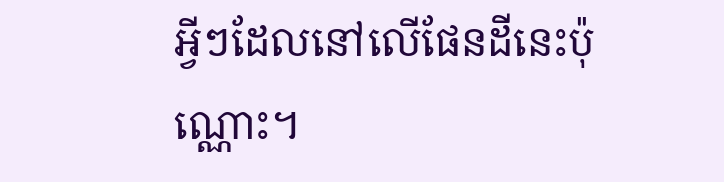អ្វីៗដែលនៅលើផែនដីនេះប៉ុណ្ណោះ។